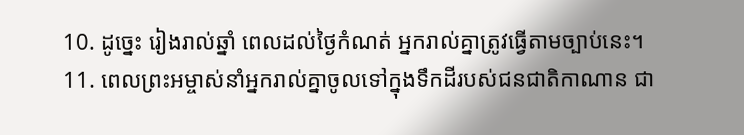10. ដូច្នេះ រៀងរាល់ឆ្នាំ ពេលដល់ថ្ងៃកំណត់ អ្នករាល់គ្នាត្រូវធ្វើតាមច្បាប់នេះ។
11. ពេលព្រះអម្ចាស់នាំអ្នករាល់គ្នាចូលទៅក្នុងទឹកដីរបស់ជនជាតិកាណាន ជា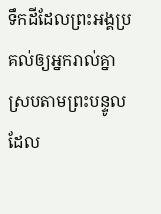ទឹកដីដែលព្រះអង្គប្រគល់ឲ្យអ្នករាល់គ្នា ស្របតាមព្រះបន្ទូលដែល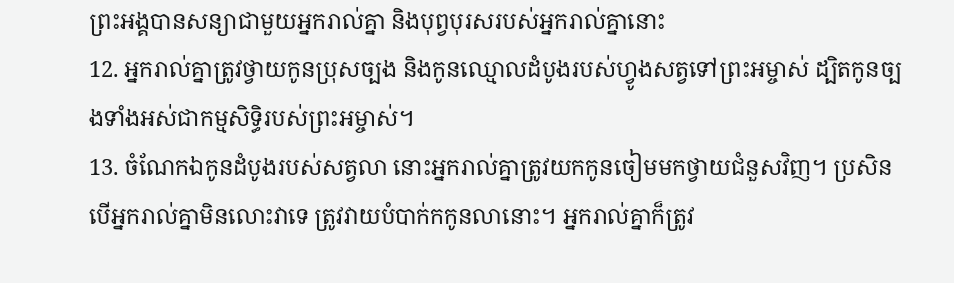ព្រះអង្គបានសន្យាជាមួយអ្នករាល់គ្នា និងបុព្វបុរសរបស់អ្នករាល់គ្នានោះ
12. អ្នករាល់គ្នាត្រូវថ្វាយកូនប្រុសច្បង និងកូនឈ្មោលដំបូងរបស់ហ្វូងសត្វទៅព្រះអម្ចាស់ ដ្បិតកូនច្បងទាំងអស់ជាកម្មសិទ្ធិរបស់ព្រះអម្ចាស់។
13. ចំណែកឯកូនដំបូងរបស់សត្វលា នោះអ្នករាល់គ្នាត្រូវយកកូនចៀមមកថ្វាយជំនួសវិញ។ ប្រសិនបើអ្នករាល់គ្នាមិនលោះវាទេ ត្រូវវាយបំបាក់កកូនលានោះ។ អ្នករាល់គ្នាក៏ត្រូវ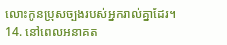លោះកូនប្រុសច្បងរបស់អ្នករាល់គ្នាដែរ។
14. នៅពេលអនាគត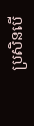ប្រសិនបើ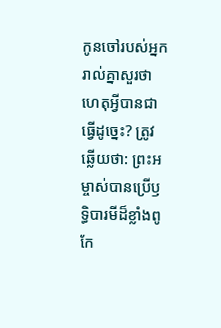កូនចៅរបស់អ្នករាល់គ្នាសួរថា ហេតុអ្វីបានជាធ្វើដូច្នេះ? ត្រូវឆ្លើយថា: ព្រះអម្ចាស់បានប្រើឫទ្ធិបារមីដ៏ខ្លាំងពូកែ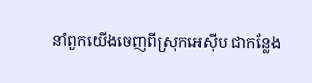នាំពួកយើងចេញពីស្រុកអេស៊ីប ជាកន្លែង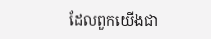ដែលពួកយើងជា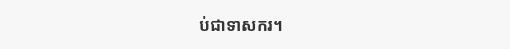ប់ជាទាសករ។